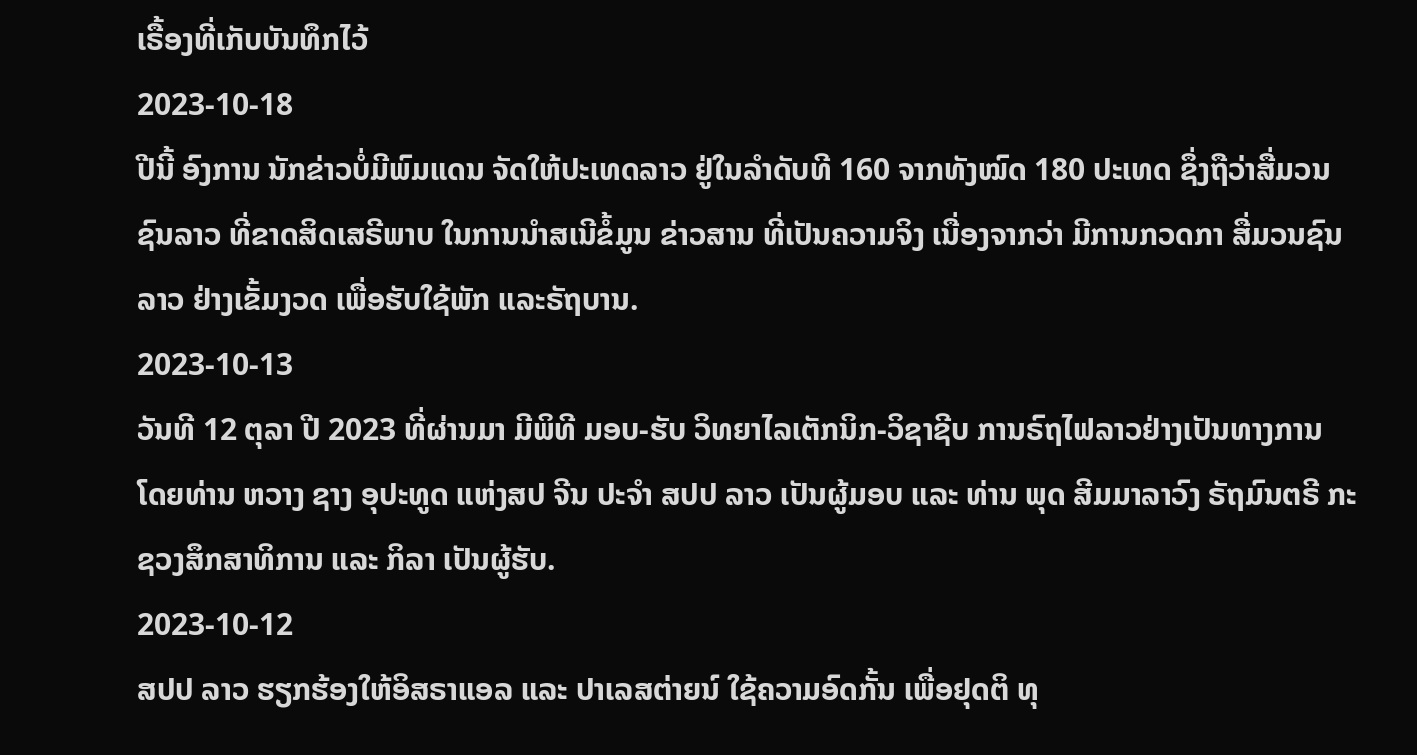ເຣື້ອງທີ່ເກັບບັນທຶກໄວ້
2023-10-18
ປີນີ້ ອົງການ ນັກຂ່າວບໍ່ມີພົມແດນ ຈັດໃຫ້ປະເທດລາວ ຢູ່ໃນລຳດັບທີ 160 ຈາກທັງໝົດ 180 ປະເທດ ຊຶ່ງຖືວ່າສື່ມວນຊົນລາວ ທີ່ຂາດສິດເສຣີພາບ ໃນການນຳສເນີຂໍ້ມູນ ຂ່າວສານ ທີ່ເປັນຄວາມຈິງ ເນື່ອງຈາກວ່າ ມີການກວດກາ ສື່ມວນຊົນລາວ ຢ່າງເຂັ້ມງວດ ເພື່ອຮັບໃຊ້ພັກ ແລະຣັຖບານ.
2023-10-13
ວັນທີ 12 ຕຸລາ ປີ 2023 ທີ່ຜ່ານມາ ມີພິທີ ມອບ-ຮັບ ວິທຍາໄລເຕັກນິກ-ວິຊາຊີບ ການຣົຖໄຟລາວຢ່າງເປັນທາງການ ໂດຍທ່ານ ຫວາງ ຊາງ ອຸປະທູດ ແຫ່ງສປ ຈີນ ປະຈຳ ສປປ ລາວ ເປັນຜູ້ມອບ ແລະ ທ່ານ ພຸດ ສີມມາລາວົງ ຣັຖມົນຕຣີ ກະຊວງສຶກສາທິການ ແລະ ກິລາ ເປັນຜູ້ຮັບ.
2023-10-12
ສປປ ລາວ ຮຽກຮ້ອງໃຫ້ອິສຣາແອລ ແລະ ປາເລສຕ່າຍນ໌ ໃຊ້ຄວາມອົດກັ້ນ ເພື່ອຢຸດຕິ ທຸ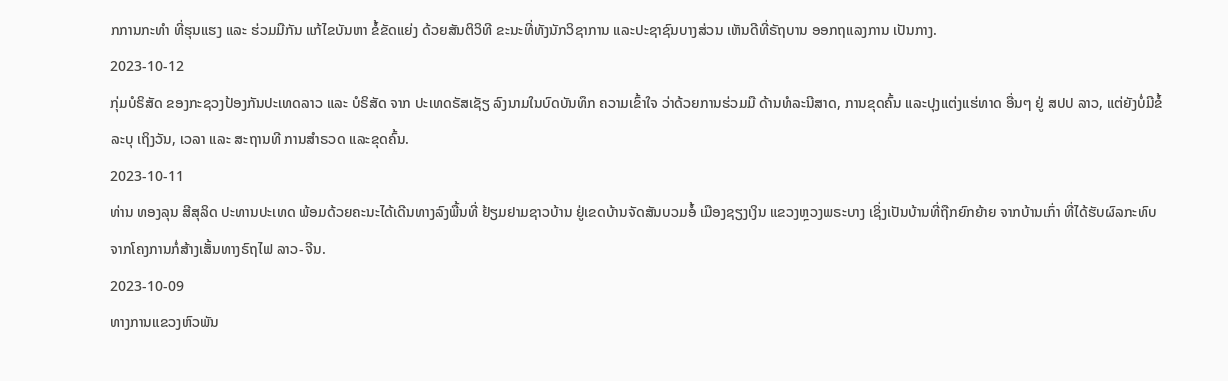ກການກະທໍາ ທີ່ຮຸນແຮງ ແລະ ຮ່ວມມືກັນ ແກ້ໄຂບັນຫາ ຂໍ້ຂັດແຍ່ງ ດ້ວຍສັນຕິວິທີ ຂະນະທີ່ທັງນັກວິຊາການ ແລະປະຊາຊົນບາງສ່ວນ ເຫັນດີທີ່ຣັຖບານ ອອກຖແລງການ ເປັນກາງ.
2023-10-12
ກຸ່ມບໍຣິສັດ ຂອງກະຊວງປ້ອງກັນປະເທດລາວ ແລະ ບໍຣິສັດ ຈາກ ປະເທດຣັສເຊັຽ ລົງນາມໃນບົດບັນທຶກ ຄວາມເຂົ້າໃຈ ວ່າດ້ວຍການຮ່ວມມື ດ້ານທໍລະນີສາດ, ການຂຸດຄົ້ນ ແລະປຸງແຕ່ງແຮ່ທາດ ອື່ນໆ ຢູ່ ສປປ ລາວ, ແຕ່ຍັງບໍ່ມີຂໍ້ລະບຸ ເຖິງວັນ, ເວລາ ແລະ ສະຖານທີ ການສຳຣວດ ແລະຂຸດຄົ້ນ.
2023-10-11
ທ່ານ ທອງລຸນ ສີສຸລິດ ປະທານປະເທດ ພ້ອມດ້ວຍຄະນະໄດ້ເດີນທາງລົງພື້ນທີ່ ຢ້ຽມຢາມຊາວບ້ານ ຢູ່ເຂດບ້ານຈັດສັນບວມອໍ້ ເມືອງຊຽງເງິນ ແຂວງຫຼວງພຣະບາງ ເຊິ່ງເປັນບ້ານທີ່ຖືກຍົກຍ້າຍ ຈາກບ້ານເກົ່າ ທີ່ໄດ້ຮັບຜົລກະທົບ ຈາກໂຄງການກໍ່ສ້າງເສັ້ນທາງຣົຖໄຟ ລາວ-ຈີນ.
2023-10-09
ທາງການແຂວງຫົວພັນ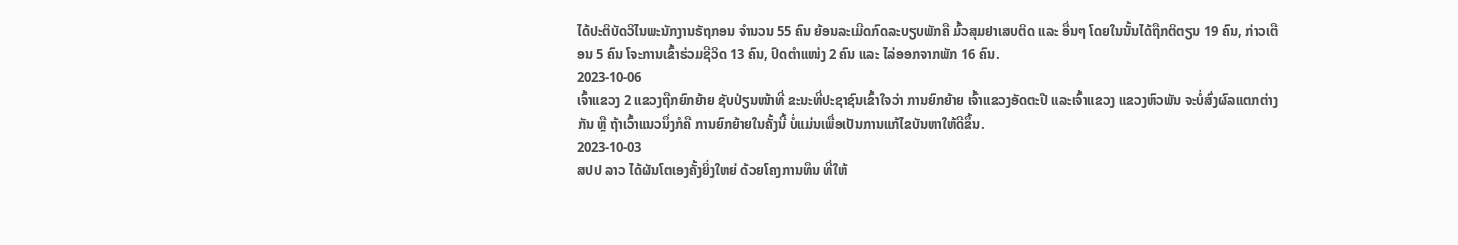ໄດ້ປະຕິບັດວິໄນພະນັກງານຣັຖກອນ ຈໍານວນ 55 ຄົນ ຍ້ອນລະເມີດກົດລະບຽບພັກຄື ມົ້ວສຸມຢາເສບຕິດ ແລະ ອື່ນໆ ໂດຍໃນນັ້ນໄດ້ຖືກຕິຕຽນ 19 ຄົນ, ກ່າວເຕືອນ 5 ຄົນ ໂຈະການເຂົ້າຮ່ວມຊີວິດ 13 ຄົນ, ປົດຕຳແໜ່ງ 2 ຄົນ ແລະ ໄລ່ອອກຈາກພັກ 16 ຄົນ.
2023-10-06
ເຈົ້າແຂວງ 2 ແຂວງຖືກຍົກຍ້າຍ ຊັບປ່ຽນໜ້າທີ່ ຂະນະທີ່ປະຊາຊົນເຂົ້າໃຈວ່າ ການຍົກຍ້າຍ ເຈົ້າແຂວງອັດຕະປື ແລະເຈົ້າແຂວງ ແຂວງຫົວພັນ ຈະບໍ່ສົ່ງຜົລແຕກຕ່າງກັນ ຫຼື ຖ້າເວົ້າແນວນຶ່ງກໍຄື ການຍົກຍ້າຍໃນຄັ້ງນີ້ ບໍ່ແມ່ນເພື່ອເປັນການແກ້ໄຂບັນຫາໃຫ້ດີຂຶ້ນ.
2023-10-03
ສປປ ລາວ ໄດ້ຜັນໂຕເອງຄັ້ງຍິ່ງໃຫຍ່ ດ້ວຍໂຄງການທຶນ ທີ່ໃຫ້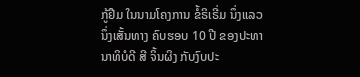ກູ້ຢືມ ໃນນາມໂຄງການ ຂໍ້ຣິເຣີ່ມ ນຶ່ງແລວ ນຶ່ງເສັ້ນທາງ ຄົບຮອບ 10 ປີ ຂອງປະທານາທິບໍດີ ສີ ຈິ້ນຜິງ ກັບງົບປະ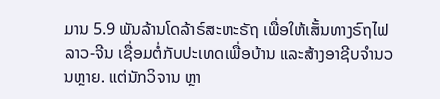ມານ 5.9 ພັນລ້ານໂດລ້າຣ໌ສະຫະຣັຖ ເພື່ອໃຫ້ເສັ້ນທາງຣົຖໄຟ ລາວ-ຈີນ ເຊື່ອມຕໍ່ກັບປະເທດເພື່ອບ້ານ ແລະສ້າງອາຊີບຈຳນວນຫຼາຍ. ແຕ່ນັກວິຈານ ຫຼາ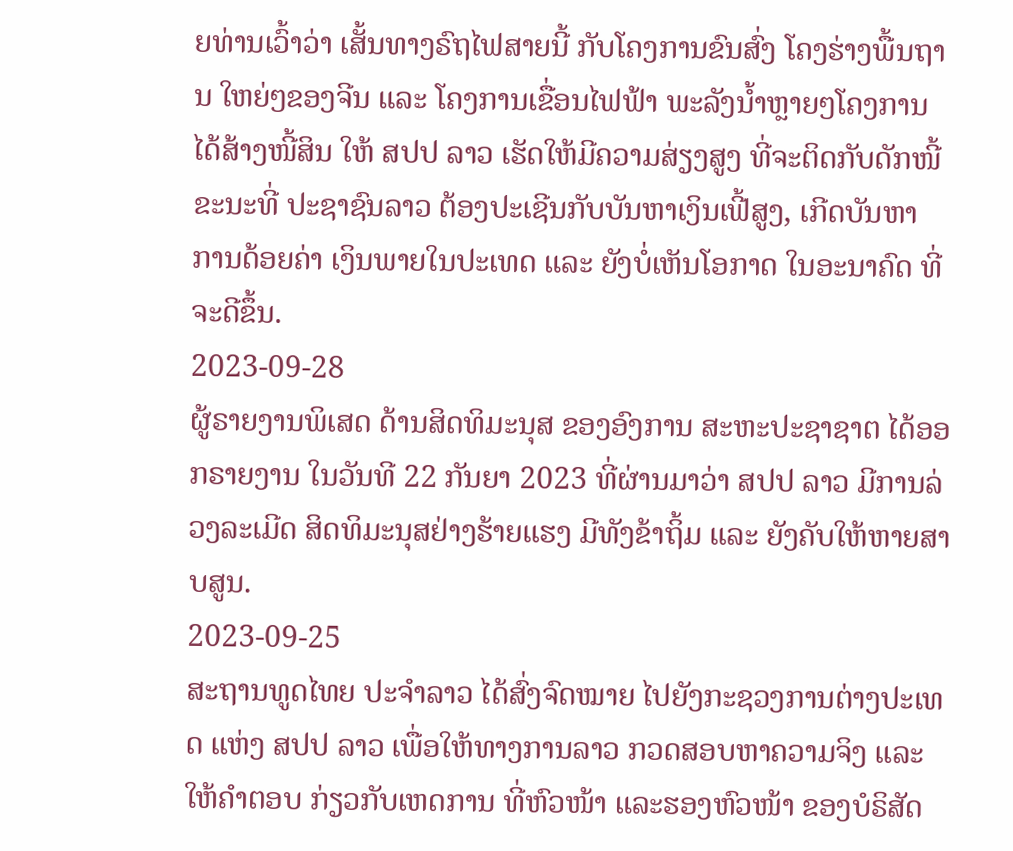ຍທ່ານເວົ້າວ່າ ເສັ້ນທາງຣົຖໄຟສາຍນີ້ ກັບໂຄງການຂົນສົ່ງ ໂຄງຮ່າງພື້ນຖານ ໃຫຍ່ໆຂອງຈີນ ແລະ ໂຄງການເຂື່ອນໄຟຟ້າ ພະລັງນ້ຳຫຼາຍໆໂຄງການ ໄດ້ສ້າງໜີ້ສິນ ໃຫ້ ສປປ ລາວ ເຮັດໃຫ້ມີຄວາມສ່ຽງສູງ ທີ່ຈະຕິດກັບດັກໜີ້ ຂະນະທີ່ ປະຊາຊົນລາວ ຕ້ອງປະເຊີນກັບບັນຫາເງິນເຟີ້ສູງ, ເກີດບັນຫາ ການດ້ອຍຄ່າ ເງິນພາຍໃນປະເທດ ແລະ ຍັງບໍ່ເຫັນໂອກາດ ໃນອະນາຄົດ ທີ່ຈະດີຂຶ້ນ.
2023-09-28
ຜູ້ຣາຍງານພິເສດ ດ້ານສິດທິມະນຸສ ຂອງອົງການ ສະຫະປະຊາຊາຕ ໄດ້ອອກຣາຍງານ ໃນວັນທີ 22 ກັນຍາ 2023 ທີ່ຜ່ານມາວ່າ ສປປ ລາວ ມີການລ່ວງລະເມີດ ສິດທິມະນຸສຢ່າງຮ້າຍແຮງ ມີທັງຂ້າຖິ້ມ ແລະ ຍັງຄັບໃຫ້ຫາຍສາບສູນ.
2023-09-25
ສະຖານທູດໄທຍ ປະຈໍາລາວ ໄດ້ສົ່ງຈົດໝາຍ ໄປຍັງກະຊວງການຕ່າງປະເທດ ແຫ່ງ ສປປ ລາວ ເພື່ອໃຫ້ທາງການລາວ ກວດສອບຫາຄວາມຈິງ ແລະໃຫ້ຄໍາຕອບ ກ່ຽວກັບເຫດການ ທີ່ຫົວໜ້າ ແລະຮອງຫົວໜ້າ ຂອງບໍຣິສັດ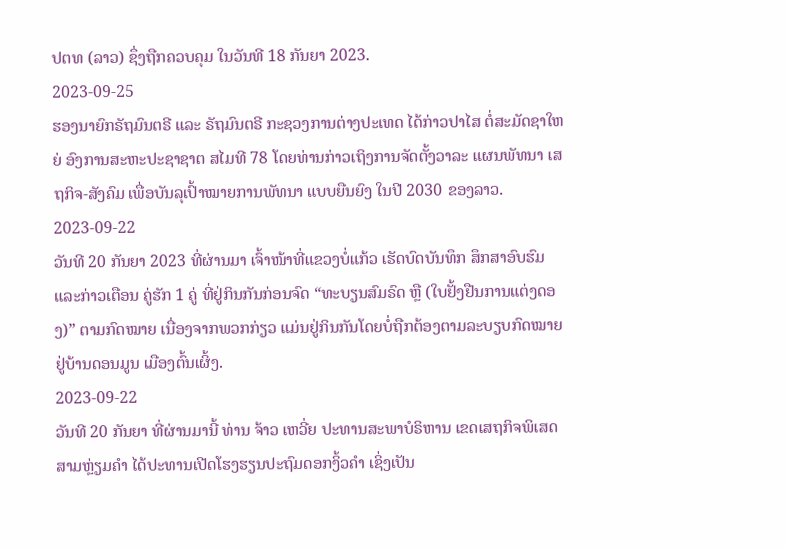ປຕທ (ລາວ) ຊຶ່ງຖືກຄວບຄຸມ ໃນວັນທີ 18 ກັນຍາ 2023.
2023-09-25
ຮອງນາຍົກຣັຖມົນຕຣີ ແລະ ຣັຖມົນຕຣີ ກະຊວງການຕ່າງປະເທດ ໄດ້ກ່າວປາໄສ ຕໍ່ສະມັດຊາໃຫຍ່ ອົງການສະຫະປະຊາຊາຕ ສໄມທີ 78 ໂດຍທ່ານກ່າວເຖິງການຈັດຕັ້ງວາລະ ແຜນພັທນາ ເສຖກິຈ-ສັງຄົມ ເພື່ອບັນລຸເປົ້າໝາຍການພັທນາ ແບບຍືນຍົງ ໃນປີ 2030 ຂອງລາວ.
2023-09-22
ວັນທີ 20 ກັນຍາ 2023 ທີ່ຜ່ານມາ ເຈົ້າໜ້າທີ່ແຂວງບໍ່ແກ້ວ ເຮັດບົດບັນທຶກ ສຶກສາອົບຮົມ ແລະກ່າວເຕືອນ ຄູ່ຮັກ 1 ຄູ່ ທີ່ຢູ່ກິນກັນກ່ອນຈົດ “ທະບຽນສົມຣົດ ຫຼື (ໃບຢັ້ງຢືນການແຕ່ງດອງ)” ຕາມກົດໝາຍ ເນື່ອງຈາກພວກກ່ຽວ ແມ່ນຢູ່ກິນກັນໂດຍບໍ່ຖືກຕ້ອງຕາມລະບຽບກົດໝາຍ ຢູ່ບ້ານດອນມູນ ເມືອງຕົ້ນເຜິ້ງ.
2023-09-22
ວັນທີ 20 ກັນຍາ ທີ່ຜ່ານມານີ້ ທ່ານ ຈ້າວ ເຫວີ່ຍ ປະທານສະພາບໍຣິຫານ ເຂດເສຖກິຈພິເສດສາມຫຼ່ຽມຄໍາ ໄດ້ປະທານເປີດໂຮງຮຽນປະຖົມດອກງິ້ວຄໍາ ເຊິ່ງເປັນ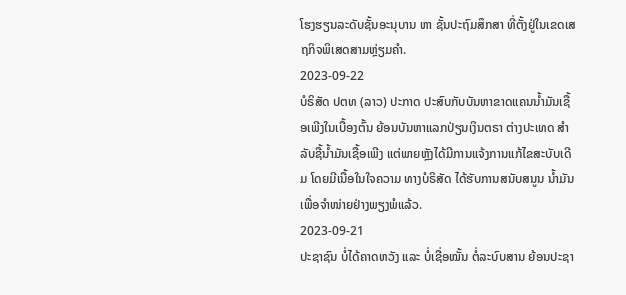ໂຮງຮຽນລະດັບຊັ້ນອະນຸບານ ຫາ ຊັ້ນປະຖົມສຶກສາ ທີ່ຕັ້ງຢູ່ໃນເຂດເສຖກິຈພິເສດສາມຫຼ່ຽມຄໍາ.
2023-09-22
ບໍຣິສັດ ປຕທ (ລາວ) ປະກາດ ປະສົບກັບບັນຫາຂາດແຄນນໍ້າມັນເຊື້ອເພີງໃນເບື້ອງຕົ້ນ ຍ້ອນບັນຫາແລກປ່ຽນເງິນຕຣາ ຕ່າງປະເທດ ສໍາລັບຊື້ນໍ້າມັນເຊື້ອເພີງ ແຕ່ພາຍຫຼັງໄດ້ມີການແຈ້ງການແກ້ໄຂສະບັບເດີມ ໂດຍມີເນື້ອໃນໃຈຄວາມ ທາງບໍຣິສັດ ໄດ້ຮັບການສນັບສນູນ ນ້ຳມັນເພື່ອຈຳໜ່າຍຢ່າງພຽງພໍແລ້ວ.
2023-09-21
ປະຊາຊົນ ບໍ່ໄດ້ຄາດຫວັງ ແລະ ບໍ່ເຊື່ອໝັ້ນ ຕໍ່ລະບົບສານ ຍ້ອນປະຊາ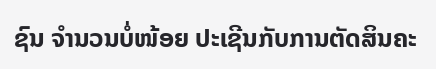ຊົນ ຈຳນວນບໍ່ໜ້ອຍ ປະເຊີນກັບການຕັດສິນຄະ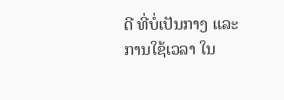ດີ ທີ່ບໍ່ເປັນກາງ ແລະ ການໃຊ້ເວລາ ໃນ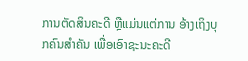ການຕັດສິນຄະດີ ຫຼືແມ່ນແຕ່ການ ອ້າງເຖິງບຸກຄົນສຳຄັນ ເພື່ອເອົາຊະນະຄະດີ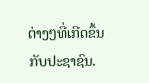ຕ່າງໆທີ່ເກີດຂຶ້ນກັບປະຊາຊົນ.